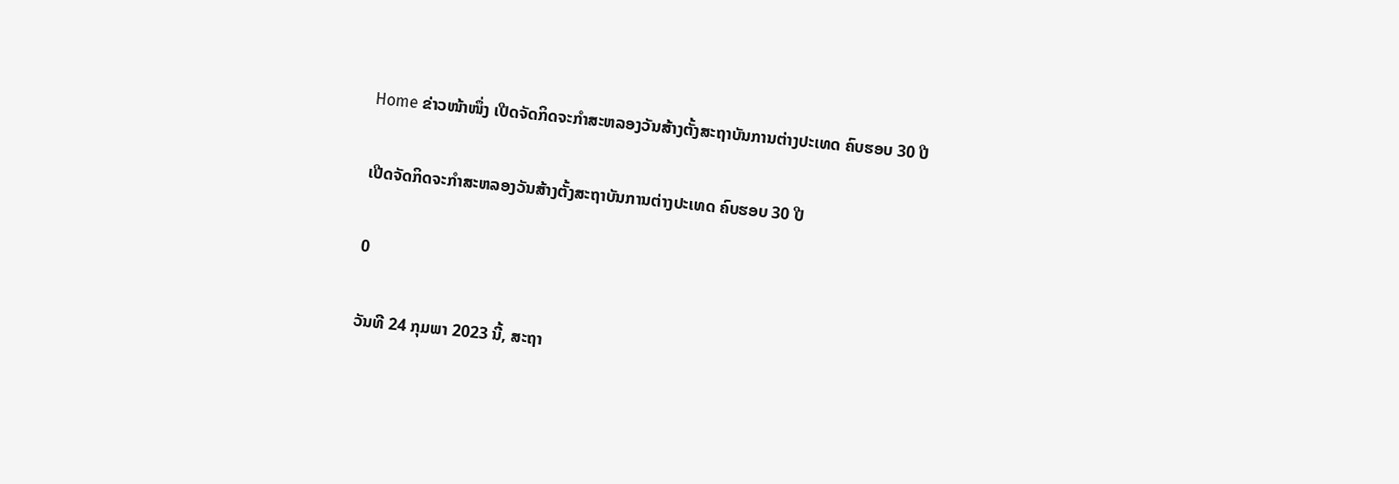Home ຂ່າວໜ້າໜຶ່ງ ເປີດຈັດກິດຈະກໍາສະຫລອງວັນສ້າງຕັ້ງສະຖາບັນການຕ່າງປະເທດ ຄົບຮອບ 30 ປີ

ເປີດຈັດກິດຈະກໍາສະຫລອງວັນສ້າງຕັ້ງສະຖາບັນການຕ່າງປະເທດ ຄົບຮອບ 30 ປີ

0

ວັນທີ 24 ກຸມພາ 2023 ນີ້, ສະຖາ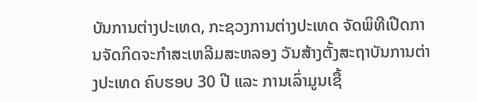ບັນການຕ່າງປະເທດ, ກະຊວງການຕ່າງປະເທດ ຈັດພິທີເປີດການຈັດກິດຈະກໍາສະເຫລີມສະຫລອງ ວັນສ້າງຕັ້ງສະຖາບັນການຕ່າງປະເທດ ຄົບຮອບ 30 ປີ ແລະ ການເລົ່າມູນເຊື້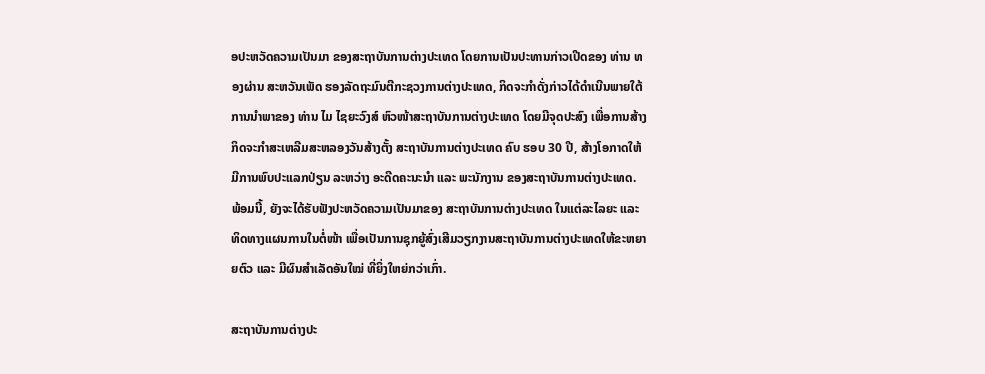ອປະຫວັດຄວາມເປັນມາ ຂອງສະຖາບັນການຕ່າງປະເທດ ໂດຍການເປັນປະທານກ່າວເປີດຂອງ ທ່ານ ທອງຜ່ານ ສະຫວັນເພັດ ຮອງລັດຖະມົນຕີກະຊວງການຕ່າງປະເທດ, ກິດຈະກໍາດັ່ງກ່າວໄດ້ດໍາເນີນພາຍໃຕ້ການນໍາພາຂອງ ທ່ານ ໄມ ໄຊຍະວົງສ໌ ຫົວໜ້າສະຖາບັນການຕ່າງປະເທດ ໂດຍມີຈຸດປະສົງ ເພື່ອການສ້າງກິດຈະກໍາສະເຫລີມສະຫລອງວັນສ້າງຕັ້ງ ສະຖາບັນການຕ່າງປະເທດ ຄົບ ຮອບ 30 ປີ, ສ້າງໂອກາດໃຫ້ມີການພົບປະແລກປ່ຽນ ລະຫວ່າງ ອະດີດຄະນະນຳ ແລະ ພະນັກງານ ຂອງສະຖາບັນການຕ່າງປະເທດ. ພ້ອມນີ້, ຍັງຈະໄດ້ຮັບຟັງປະຫວັດຄວາມເປັນມາຂອງ ສະຖາບັນການຕ່າງປະເທດ ໃນແຕ່ລະໄລຍະ ແລະ ທິດທາງແຜນການໃນຕໍ່ໜ້າ ເພື່ອເປັນການຊຸກຍູ້ສົ່ງເສີມວຽກງານສະຖາບັນການຕ່າງປະເທດໃຫ້ຂະຫຍາຍຕົວ ແລະ ມີຜົນສໍາເລັດອັນໃໝ່ ທີ່ຍິ່ງໃຫຍ່ກວ່າເກົ່າ.

ສະຖາບັນການຕ່າງປະ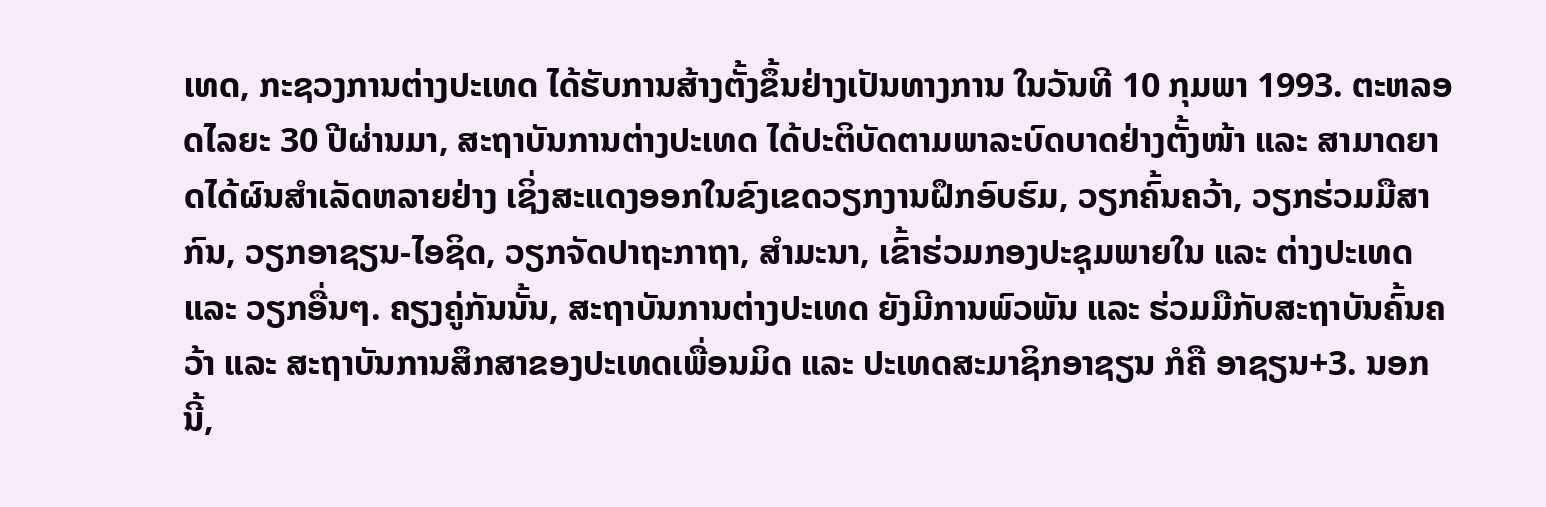ເທດ, ກະຊວງການຕ່າງປະເທດ ໄດ້ຮັບການສ້າງຕັ້ງຂຶ້ນຢ່າງເປັນທາງການ ໃນວັນທີ 10 ກຸມພາ 1993. ຕະຫລອດໄລຍະ 30 ປີຜ່ານມາ, ສະຖາບັນການຕ່າງປະເທດ ໄດ້ປະຕິບັດຕາມພາລະບົດບາດຢ່າງຕັ້ງໜ້າ ແລະ ສາມາດຍາດໄດ້ຜົນສໍາເລັດຫລາຍຢ່າງ ເຊິ່ງສະແດງອອກໃນຂົງເຂດວຽກງານຝຶກອົບຮົມ, ວຽກຄົ້ນຄວ້າ, ວຽກຮ່ວມມືສາກົນ, ວຽກອາຊຽນ-ໄອຊິດ, ວຽກຈັດປາຖະກາຖາ, ສໍາມະນາ, ເຂົ້າຮ່ວມກອງປະຊຸມພາຍໃນ ແລະ ຕ່າງປະເທດ ແລະ ວຽກອື່ນໆ. ຄຽງຄູ່ກັນນັ້ນ, ສະຖາບັນການຕ່າງປະເທດ ຍັງມີການພົວພັນ ແລະ ຮ່ວມມືກັບສະຖາບັນຄົ້ນຄວ້າ ແລະ ສະຖາບັນການສຶກສາຂອງປະເທດເພື່ອນມິດ ແລະ ປະເທດສະມາຊິກອາຊຽນ ກໍຄື ອາຊຽນ+3. ນອກນີ້,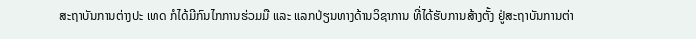ສະຖາບັນການຕ່າງປະ ເທດ ກໍໄດ້ມີກົນໄກການຮ່ວມມື ແລະ ແລກປ່ຽນທາງດ້ານວິຊາການ ທີ່ໄດ້ຮັບການສ້າງຕັ້ງ ຢູ່ສະຖາບັນການຕ່າ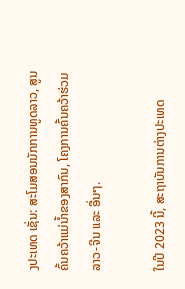ງປະເທດ ເຊັ່ນ: ສະໂມສອນນັກການທູດລາວ, ສູນຄົ້ນຄວ້າແມ່ນໍ້າຂອງສາກົນ, ໂຄງການຄົ້ນຄວ້າຮ່ວມລາວ-ຈີນ ແລະ ອື່ນໆ.

ໃນປີ 2023 ນີ້, ສະຖາບັນການຕ່າງປະເທດ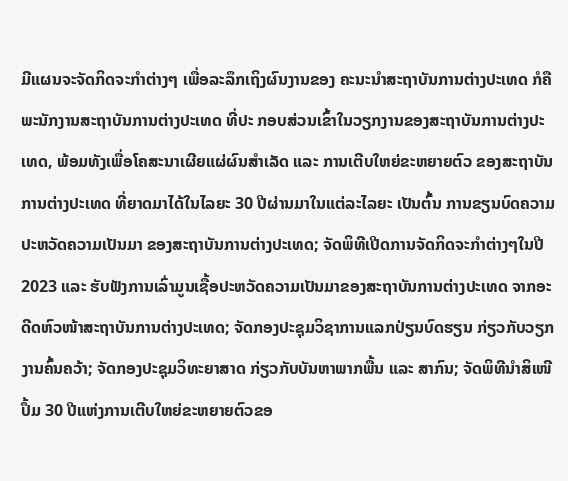ມີແຜນຈະຈັດກິດຈະກໍາຕ່າງໆ ເພື່ອລະລຶກເຖິງຜົນງານຂອງ ຄະນະນໍາສະຖາບັນການຕ່າງປະເທດ ກໍຄື ພະນັກງານສະຖາບັນການຕ່າງປະເທດ ທີ່ປະ ກອບສ່ວນເຂົ້າໃນວຽກງານຂອງສະຖາບັນການຕ່າງປະເທດ, ພ້ອມທັງເພື່ອໂຄສະນາເຜີຍແຜ່ຜົນສໍາເລັດ ແລະ ການເຕີບໃຫຍ່ຂະຫຍາຍຕົວ ຂອງສະຖາບັນການຕ່າງປະເທດ ທີ່ຍາດມາໄດ້ໃນໄລຍະ 30 ປີຜ່ານມາໃນແຕ່ລະໄລຍະ ເປັນຕົ້ນ ການຂຽນບົດຄວາມປະຫວັດຄວາມເປັນມາ ຂອງສະຖາບັນການຕ່າງປະເທດ; ຈັດພິທີເປີດການຈັດກິດຈະກໍາຕ່າງໆໃນປີ 2023 ແລະ ຮັບຟັງການເລົ່າມູນເຊື້ອປະຫວັດຄວາມເປັນມາຂອງສະຖາບັນການຕ່າງປະເທດ ຈາກອະດີດຫົວໜ້າສະຖາບັນການຕ່າງປະເທດ; ຈັດກອງປະຊຸມວິຊາການແລກປ່ຽນບົດຮຽນ ກ່ຽວກັບວຽກງານຄົ້ນຄວ້າ; ຈັດກອງປະຊຸມວິທະຍາສາດ ກ່ຽວກັບບັນຫາພາກພື້ນ ແລະ ສາກົນ; ຈັດພິທີນໍາສິເໜີປຶ້ມ 30 ປີແຫ່ງການເຕີບໃຫຍ່ຂະຫຍາຍຕົວຂອ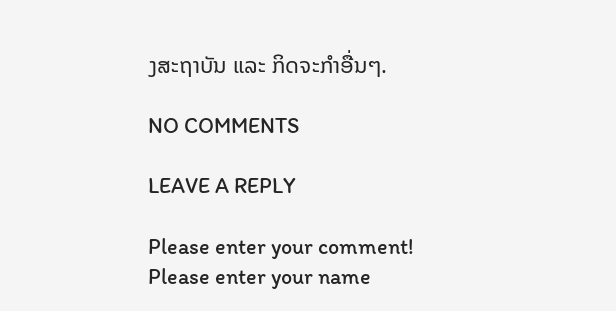ງສະຖາບັນ ແລະ ກິດຈະກໍາອື່ນໆ.

NO COMMENTS

LEAVE A REPLY

Please enter your comment!
Please enter your name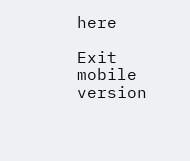here

Exit mobile version